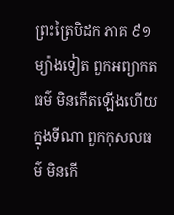ព្រះត្រៃបិដក ភាគ ៩១
ម្យ៉ាងទៀត ពួកអព្យាកតធម៌ មិនកើតឡើងហើយ ក្នុងទីណា ពួកកុសលធម៌ មិនកើ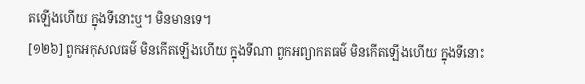តឡើងហើយ ក្នុងទីនោះឬ។ មិនមានទេ។
[១២៦] ពួកអកុសលធម៌ មិនកើតឡើងហើយ ក្នុងទីណា ពួកអព្យាកតធម៌ មិនកើតឡើងហើយ ក្នុងទីនោះ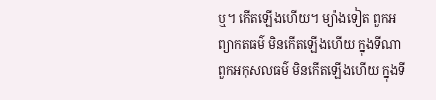ឬ។ កើតឡើងហើយ។ ម្យ៉ាងទៀត ពួកអព្យាកតធម៌ មិនកើតឡើងហើយ ក្នុងទីណា ពួកអកុសលធម៌ មិនកើតឡើងហើយ ក្នុងទី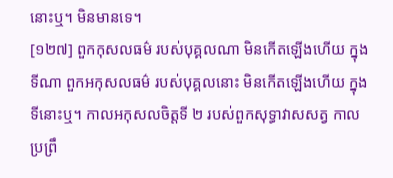នោះឬ។ មិនមានទេ។
[១២៧] ពួកកុសលធម៌ របស់បុគ្គលណា មិនកើតឡើងហើយ ក្នុងទីណា ពួកអកុសលធម៌ របស់បុគ្គលនោះ មិនកើតឡើងហើយ ក្នុងទីនោះឬ។ កាលអកុសលចិត្តទី ២ របស់ពួកសុទ្ធាវាសសត្វ កាលប្រព្រឹ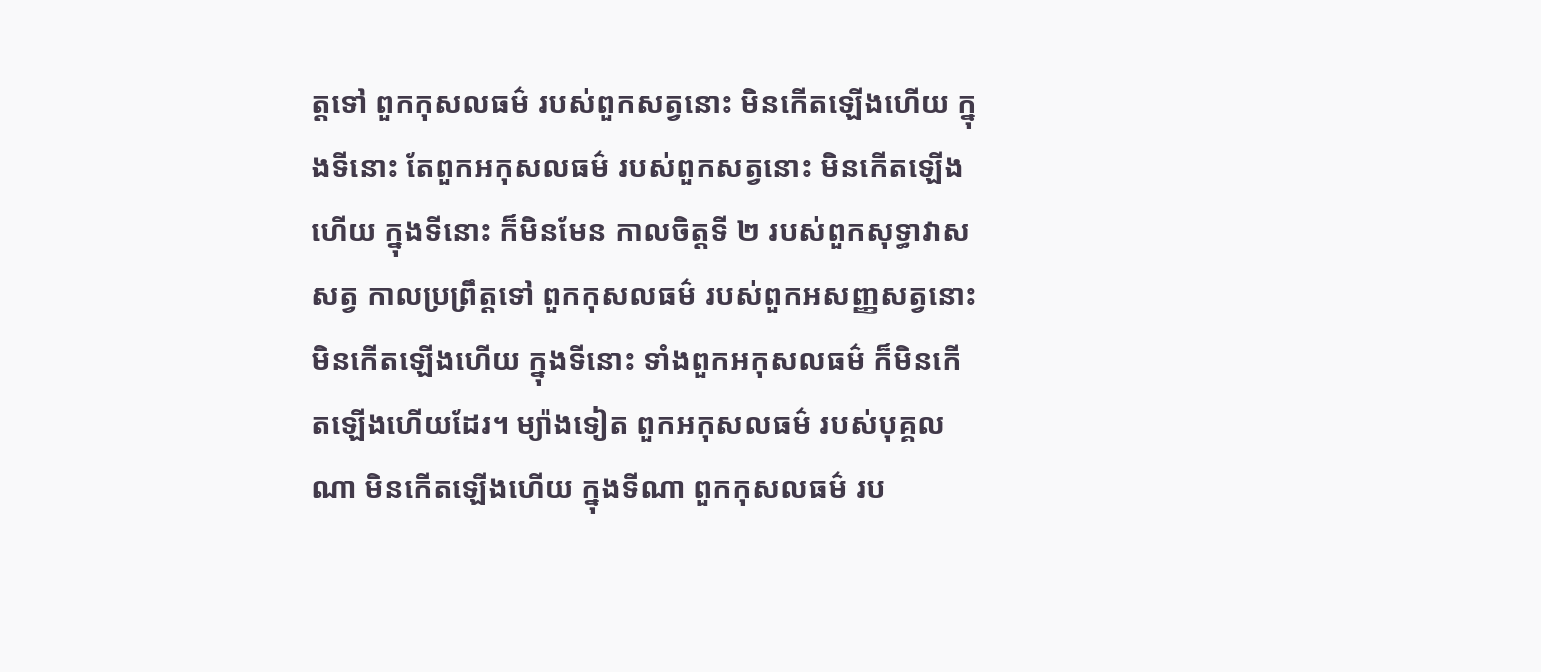ត្តទៅ ពួកកុសលធម៌ របស់ពួកសត្វនោះ មិនកើតឡើងហើយ ក្នុងទីនោះ តែពួកអកុសលធម៌ របស់ពួកសត្វនោះ មិនកើតឡើងហើយ ក្នុងទីនោះ ក៏មិនមែន កាលចិត្តទី ២ របស់ពួកសុទ្ធាវាសសត្វ កាលប្រព្រឹត្តទៅ ពួកកុសលធម៌ របស់ពួកអសញ្ញសត្វនោះ មិនកើតឡើងហើយ ក្នុងទីនោះ ទាំងពួកអកុសលធម៌ ក៏មិនកើតឡើងហើយដែរ។ ម្យ៉ាងទៀត ពួកអកុសលធម៌ របស់បុគ្គលណា មិនកើតឡើងហើយ ក្នុងទីណា ពួកកុសលធម៌ រប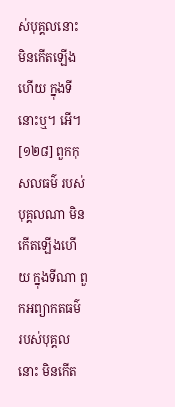ស់បុគ្គលនោះ មិនកើតឡើងហើយ ក្នុងទីនោះឬ។ អើ។
[១២៨] ពួកកុសលធម៌ របស់បុគ្គលណា មិនកើតឡើងហើយ ក្នុងទីណា ពួកអព្យាកតធម៌ របស់បុគ្គលនោះ មិនកើត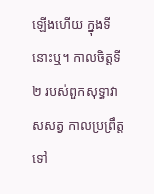ឡើងហើយ ក្នុងទីនោះឬ។ កាលចិត្តទី ២ របស់ពួកសុទ្ធាវាសសត្វ កាលប្រព្រឹត្តទៅ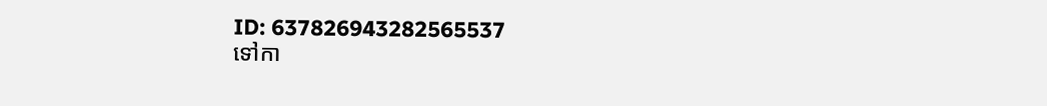ID: 637826943282565537
ទៅកា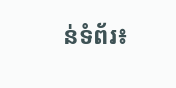ន់ទំព័រ៖